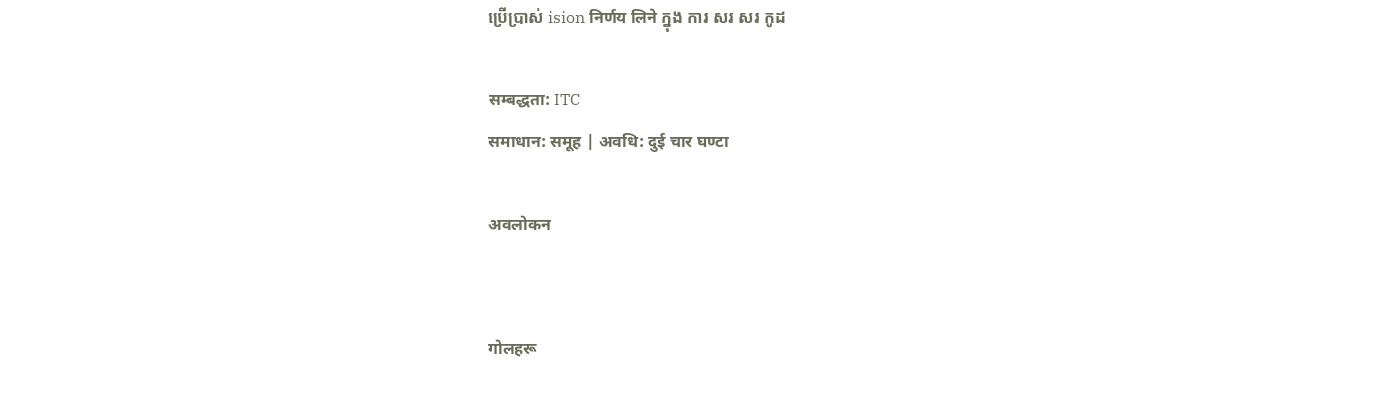ប្រើប្រាស់ ision निर्णय लिने ក្នុង ការ សរ សរ កូដ

सम्बद्धता: ITC
समाधान: समूह | अवधि: दुई चार घण्टा

अवलोकन


गोलहरू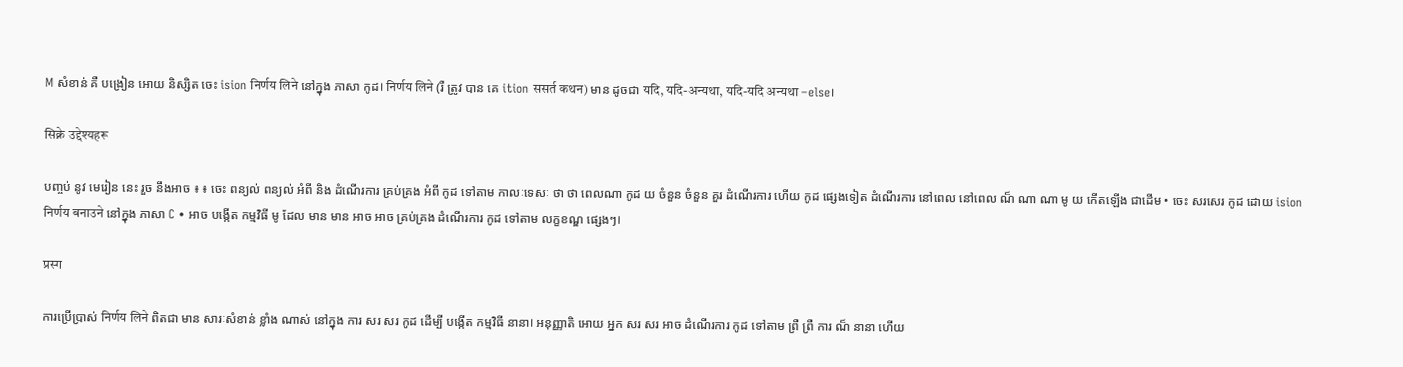M សំខាន់ គឺ បង្រៀន អោយ និស្សិត ចេះ ision निर्णय लिने នៅក្នុង ភាសា កូដ। निर्णय लिने (រឺ ត្រូវ បាន គេ ition ससर्त कथन) មាន ដូចជា यदि, यदि-अन्यथा, यदि-यदि अन्यथा –else।

सिक्ने उद्देश्यहरू

បញ្ចប់ នូវ មេរៀន នេះ រួច នឹងអាច ៖ ៖ ចេះ ពន្យល់ ពន្យល់ អំពី និង ដំណើរការ គ្រប់គ្រង អំពី កូដ ទៅតាម កាលៈទេសៈ ថា ថា ពេលណា កូដ យ ចំនួន ចំនួន គួរ ដំណើរការ ហើយ កូដ ផ្សេងទៀត ដំណើរការ នៅពេល នៅពេល ណ៏ ណា ណា មូ យ កើតឡើង ជាដើម • ចេះ សរសេរ កូដ ដោយ ision निर्णय बनाउने នៅក្នុង ភាសា C • អាច បង្កើត កម្មវិធី មូ ដែល មាន មាន អាច អាច គ្រប់គ្រង ដំណើរការ កូដ ទៅតាម លក្ខខណ្ឌ ផ្សេងៗ।

प्रस्ग

ការប្រើប្រាស់ निर्णय लिने ពិតជា មាន សារៈសំខាន់ ខ្លាំង ណាស់ នៅក្នុង ការ សរ សរ កូដ ដើម្បី បង្កើត កម្មវិធី នានា। អនុញ្ញាតិ អោយ អ្នក សរ សរ អាច ដំណើរការ កូដ ទៅតាម ព្រឺ ព្រឺ ការ ណ៏ នានា ហើយ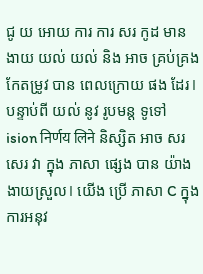ជូ យ អោយ ការ ការ សរ កូដ មាន ងាយ យល់ យល់ និង អាច គ្រប់គ្រង កែតម្រូវ បាន ពេលក្រោយ ផង ដែរ। បន្ទាប់ពី យល់ នូវ រូបមន្ត ទូទៅ ision निर्णय लिने និស្សិត អាច សរសេរ វា ក្នុង ភាសា ផ្សេង បាន យ៉ាង ងាយស្រួល। យើង ប្រើ ភាសា C ក្នុង ការអនុវ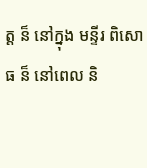ត្ត ន៏ នៅក្នុង មន្ទីរ ពិសោធ ន៏ នៅពេល និ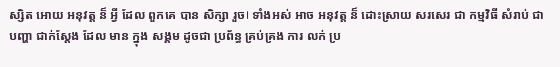ស្សិត អោយ អនុវត្ត ន៏ អ្វី ដែល ពួកគេ បាន សិក្សា រួច। ទាំងអស់ អាច អនុវត្ត ន៏ ដោះស្រាយ សរសេរ ជា កម្មវិធី សំរាប់ ជា បញ្ហា ជាក់ស្តែង ដែល មាន ក្នុង សង្គម ដូចជា ប្រព័ន្ធ គ្រប់គ្រង ការ លក់ ប្រ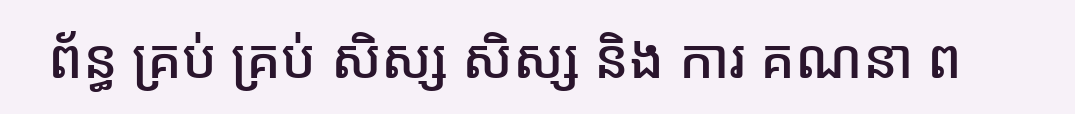ព័ន្ធ គ្រប់ គ្រប់ សិស្ស សិស្ស និង ការ គណនា ព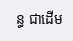ន្ធ ជាដើម